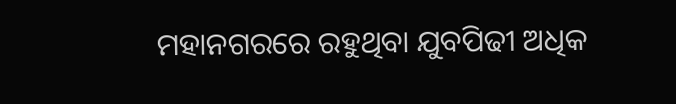ମହାନଗରରେ ରହୁଥିବା ଯୁବପିଢୀ ଅଧିକ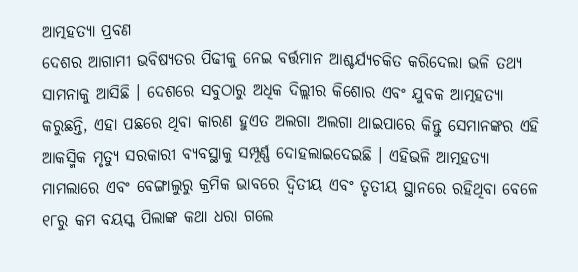ଆତ୍ମହତ୍ୟା ପ୍ରବଣ
ଦେଶର ଆଗାମୀ ଭବିଷ୍ୟତର ପିଢୀକୁ ନେଇ ବର୍ତ୍ତମାନ ଆଶ୍ଚର୍ଯ୍ୟଚକିତ କରିଦେଲା ଭଳି ତଥ୍ୟ ସାମନାକୁ ଆସିଛି । ଦେଶରେ ସବୁଠାରୁ ଅଧିକ ଦିଲ୍ଲୀର କିଶୋର ଏବଂ ଯୁବକ ଆତ୍ମହତ୍ୟା କରୁଛନ୍ତି, ଏହା ପଛରେ ଥିବା କାରଣ ହୁଏତ ଅଲଗା ଅଲଗା ଥାଇପାରେ କିନ୍ତୁ ସେମାନଙ୍କର ଏହି ଆକସ୍ମିକ ମୃତ୍ୟୁ ସରକାରୀ ବ୍ୟବସ୍ଥାକୁ ସମ୍ପୂର୍ଣ୍ଣ ଦୋହଲାଇଦେଇଛି । ଏହିଭଳି ଆତ୍ମହତ୍ୟା ମାମଲାରେ ଏବଂ ବେଙ୍ଗାଲୁରୁ କ୍ରମିକ ଭାବରେ ଦ୍ୱିତୀୟ ଏବଂ ତୃତୀୟ ସ୍ଥାନରେ ରହିଥିବା ବେଳେ ୧୮ରୁ କମ ବୟସ୍କ ପିଲାଙ୍କ କଥା ଧରା ଗଲେ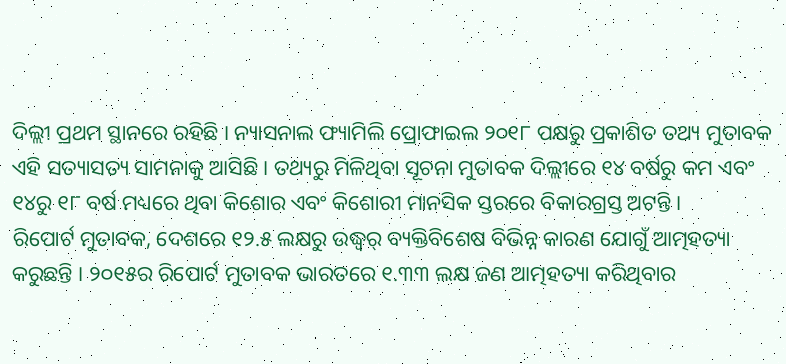ଦିଲ୍ଲୀ ପ୍ରଥମ ସ୍ଥାନରେ ରହିଛି । ନ୍ୟାସନାଲ ଫ୍ୟାମିଲି ପ୍ରୋଫାଇଲ ୨୦୧୮ ପକ୍ଷରୁ ପ୍ରକାଶିତ ତଥ୍ୟ ମୁତାବକ ଏହି ସତ୍ୟାସତ୍ୟ ସାମନାକୁ ଆସିଛି । ତଥ୍ୟରୁ ମିଳିଥିବା ସୂଚନା ମୁତାବକ ଦିଲ୍ଲୀରେ ୧୪ ବର୍ଷରୁ କମ ଏବଂ ୧୪ରୁ ୧୮ ବର୍ଷ ମଧ୍ୟରେ ଥିବା କିଶୋର ଏବଂ କିଶୋରୀ ମାନସିକ ସ୍ତରରେ ବିକାରଗ୍ରସ୍ତ ଅଟନ୍ତି ।
ରିପୋର୍ଟ ମୁତାବକ, ଦେଶରେ ୧୨.୫ ଲକ୍ଷରୁ ଉଦ୍ଧ୍ୱର୍ ବ୍ୟକ୍ତିବିଶେଷ ବିଭିନ୍ନ କାରଣ ଯୋଗୁଁ ଆତ୍ମହତ୍ୟା କରୁଛନ୍ତି । ୨୦୧୫ର ରିପୋର୍ଟ ମୁତାବକ ଭାରତରେ ୧.୩୩ ଲକ୍ଷ ଜଣ ଆତ୍ମହତ୍ୟା କରିଥିବାର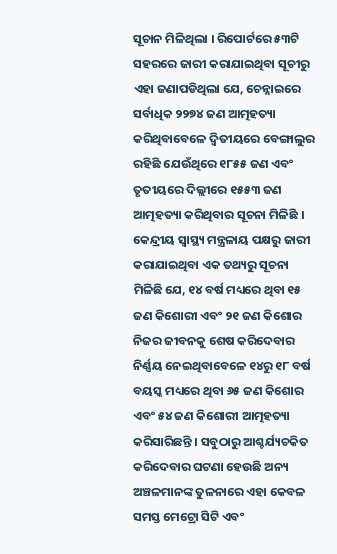ସୂଚାନ ମିଳିଥିଲା । ରିପୋର୍ଟରେ ୫୩ଟି ସହରରେ ଜାରୀ କରାଯାଇଥିବା ସୂଚୀରୁ ଏହା ଜଣାପଡିଥିଲା ଯେ, ଚେନ୍ନାଇରେ ସର୍ବାଧିକ ୨୨୭୪ ଜଣ ଆତ୍ମହତ୍ୟା କରିଥିବାବେଳେ ଦ୍ୱିତୀୟରେ ବେଙ୍ଗାଲୁର ରହିଛି ଯେଉଁଥିରେ ୧୮୫୫ ଜଣ ଏବଂ ତୃତୀୟରେ ଦିଲ୍ଲୀରେ ୧୫୫୩ ଜଣ ଆତ୍ମହତ୍ୟା କରିଥିବାର ସୂଚନା ମିଳିଛି ।
କେନ୍ଦ୍ରୀୟ ସ୍ୱାସ୍ଥ୍ୟ ମନ୍ତ୍ରଳାୟ ପକ୍ଷରୁ ଜାରୀ କରାଯାଇଥିବା ଏକ ତଥ୍ୟରୁ ସୂଚନା ମିଳିଛି ଯେ, ୧୪ ବର୍ଷ ମଧ୍ୟରେ ଥିବା ୧୫ ଜଣ କିଶୋରୀ ଏବଂ ୨୧ ଜଣ କିଶୋର ନିଜର ଜୀବନକୁ ଶେଷ କରିଦେବାର ନିର୍ଣ୍ଣୟ ନେଇଥିବାବେଳେ ୧୪ରୁ ୧୮ ବର୍ଷ ବୟସ୍କ ମଧ୍ୟରେ ଥିବା ୬୫ ଜଣ କିଶୋର ଏବଂ ୫୪ ଜଣ କିଶୋରୀ ଆତ୍ମହତ୍ୟା କରିସାରିଛନ୍ତି । ସବୁଠାରୁ ଆଶ୍ଚର୍ଯ୍ୟଚକିତ କରିଦେବାର ଘଟଣା ହେଉଛି ଅନ୍ୟ ଅଞ୍ଚଳମାନଙ୍କ ତୁଳନାରେ ଏହା କେବଳ ସମସ୍ତ ମେଟ୍ରୋ ସିଟି ଏବଂ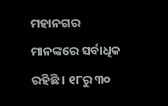ମହାନଗର ମାନଙ୍କରେ ସର୍ବାଧିକ ରହିଛି । ୧୮ରୁ ୩୦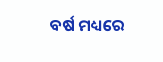ବର୍ଷ ମଧ୍ୟରେ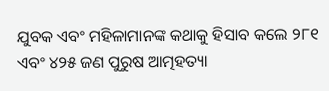ଯୁବକ ଏବଂ ମହିଳାମାନଙ୍କ କଥାକୁ ହିସାବ କଲେ ୨୮୧ ଏବଂ ୪୨୫ ଜଣ ପୁରୁଷ ଆତ୍ମହତ୍ୟା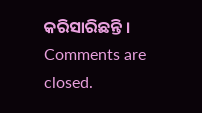କରିସାରିଛନ୍ତି ।
Comments are closed.